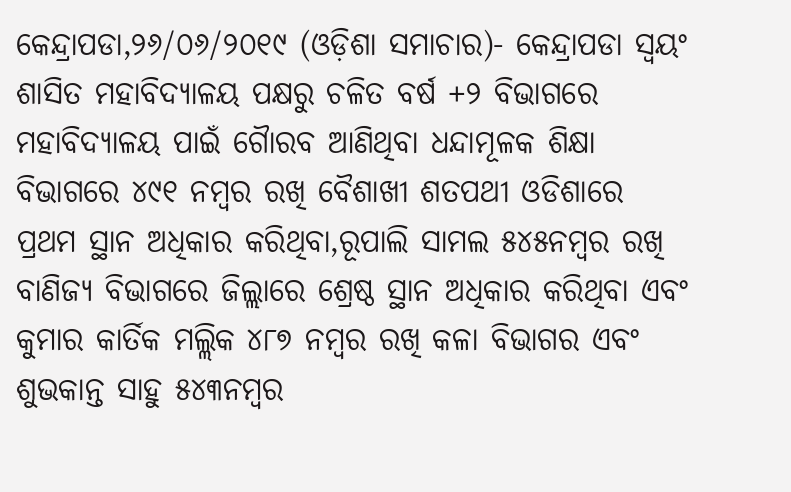କେନ୍ଦ୍ରାପଡା,୨୬/୦୬/୨୦୧୯ (ଓଡ଼ିଶା ସମାଚାର)- କେନ୍ଦ୍ରାପଡା ସ୍ୱୟଂ ଶାସିତ ମହାବିଦ୍ୟାଳୟ ପକ୍ଷରୁ ଚଳିତ ବର୍ଷ +୨ ବିଭାଗରେ ମହାବିଦ୍ୟାଳୟ ପାଇଁ ଗୈାରବ ଆଣିଥିବା ଧନ୍ଦାମୂଳକ ଶିକ୍ଷା ବିଭାଗରେ ୪୯୧ ନମ୍ବର ରଖି ବୈଶାଖୀ ଶତପଥୀ ଓଡିଶାରେ ପ୍ରଥମ ସ୍ଥାନ ଅଧିକାର କରିଥିବା,ରୂପାଲି ସାମଲ ୫୪୫ନମ୍ବର ରଖି ବାଣିଜ୍ୟ ବିଭାଗରେ ଜିଲ୍ଲାରେ ଶ୍ରେଷ୍ଠ ସ୍ଥାନ ଅଧିକାର କରିଥିବା ଏବଂ କୁମାର କାର୍ତିକ ମଲ୍ଲିକ ୪୮୭ ନମ୍ବର ରଖି କଳା ବିଭାଗର ଏବଂ ଶୁଭକାନ୍ତ ସାହୁ ୫୪୩ନମ୍ବର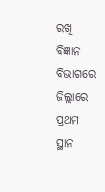ରଖି ବିଜ୍ଞାନ ବିଭାଗରେ ଜିଲ୍ଲାରେ ପ୍ରଥମ ସ୍ଥାନ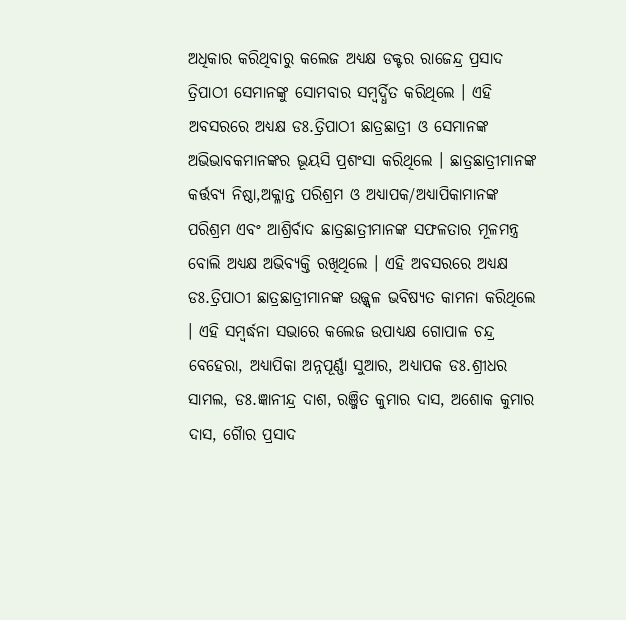ଅଧିକାର କରିଥିବାରୁ କଲେଜ ଅଧ୍ୟକ୍ଷ ଡକ୍ଟର ରାଜେନ୍ଦ୍ର ପ୍ରସାଦ ତ୍ରିପାଠୀ ସେମାନଙ୍କୁ ସୋମବାର ସମ୍ବର୍ଦ୍ଧିତ କରିଥିଲେ । ଏହି ଅବସରରେ ଅଧ୍ୟକ୍ଷ ଡଃ.ତ୍ରିପାଠୀ ଛାତ୍ରଛାତ୍ରୀ ଓ ସେମାନଙ୍କ ଅଭିଭାବକମାନଙ୍କର ଭୂୟସି ପ୍ରଶଂସା କରିଥିଲେ । ଛାତ୍ରଛାତ୍ରୀମାନଙ୍କ କର୍ତ୍ତବ୍ୟ ନିଷ୍ଠା,ଅକ୍ଳାନ୍ତ ପରିଶ୍ରମ ଓ ଅଧ୍ୟାପକ/ଅଧ୍ୟାପିକାମାନଙ୍କ ପରିଶ୍ରମ ଏବଂ ଆଶ୍ରିର୍ବାଦ ଛାତ୍ରଛାତ୍ରୀମାନଙ୍କ ସଫଳତାର ମୂଳମନ୍ତ୍ର ବୋଲି ଅଧ୍ୟକ୍ଷ ଅଭିବ୍ୟକ୍ତି ରଖିଥିଲେ । ଏହି ଅବସରରେ ଅଧ୍ୟକ୍ଷ ଡଃ.ତ୍ରିପାଠୀ ଛାତ୍ରଛାତ୍ରୀମାନଙ୍କ ଉଜ୍ଜ୍ୱଳ ଭବିଷ୍ୟତ କାମନା କରିଥିଲେ । ଏହି ସମ୍ବର୍ଦ୍ଧନା ସଭାରେ କଲେଜ ଉପାଧ୍ୟକ୍ଷ ଗୋପାଳ ଚନ୍ଦ୍ର ବେହେରା, ଅଧ୍ୟାପିକା ଅନ୍ନପୂର୍ଣ୍ଣା ସୁଆର, ଅଧ୍ୟାପକ ଡଃ.ଶ୍ରୀଧର ସାମଲ, ଡଃ.ଜ୍ଞାନୀନ୍ଦ୍ର ଦାଶ, ରଞ୍ଜିତ କୁମାର ଦାସ, ଅଶୋକ କୁମାର ଦାସ, ଗୈାର ପ୍ରସାଦ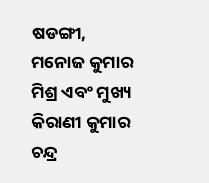ଷଡଙ୍ଗୀ, ମନୋଜ କୁମାର ମିଶ୍ର ଏବଂ ମୁଖ୍ୟ କିରାଣୀ କୁମାର ଚନ୍ଦ୍ର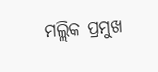ମଲ୍ଲିକ ପ୍ରମୁଖ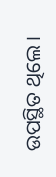ଉପସ୍ଥିତ ଥିଲେ ।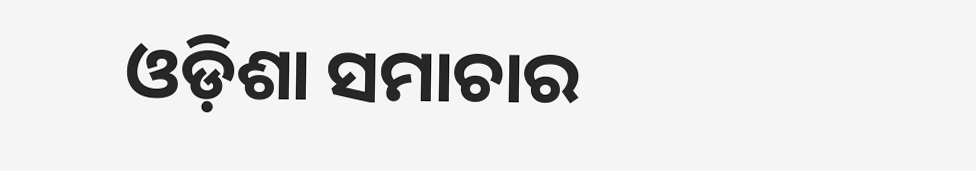ଓଡ଼ିଶା ସମାଚାର